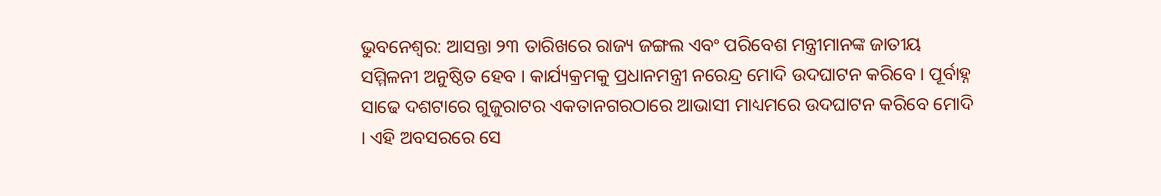ଭୁବନେଶ୍ବର: ଆସନ୍ତା ୨୩ ତାରିଖରେ ରାଜ୍ୟ ଜଙ୍ଗଲ ଏବଂ ପରିବେଶ ମନ୍ତ୍ରୀମାନଙ୍କ ଜାତୀୟ ସମ୍ମିଳନୀ ଅନୁଷ୍ଠିତ ହେବ । କାର୍ଯ୍ୟକ୍ରମକୁ ପ୍ରଧାନମନ୍ତ୍ରୀ ନରେନ୍ଦ୍ର ମୋଦି ଉଦଘାଟନ କରିବେ । ପୂର୍ବାହ୍ନ ସାଢେ ଦଶଟାରେ ଗୁଜୁରାଟର ଏକତାନଗରଠାରେ ଆଭାସୀ ମାଧ୍ୟମରେ ଉଦଘାଟନ କରିବେ ମୋଦି । ଏହି ଅବସରରେ ସେ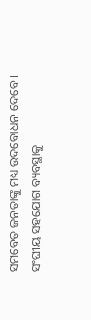ସମବେତ ଜନତାଙ୍କୁ ମଧ୍ୟ ଉଦବୋଧନ ଦେବେ ।
ସଂଘୀୟ ସହଯୋଗ ବ୍ୟବସ୍ଥାକୁ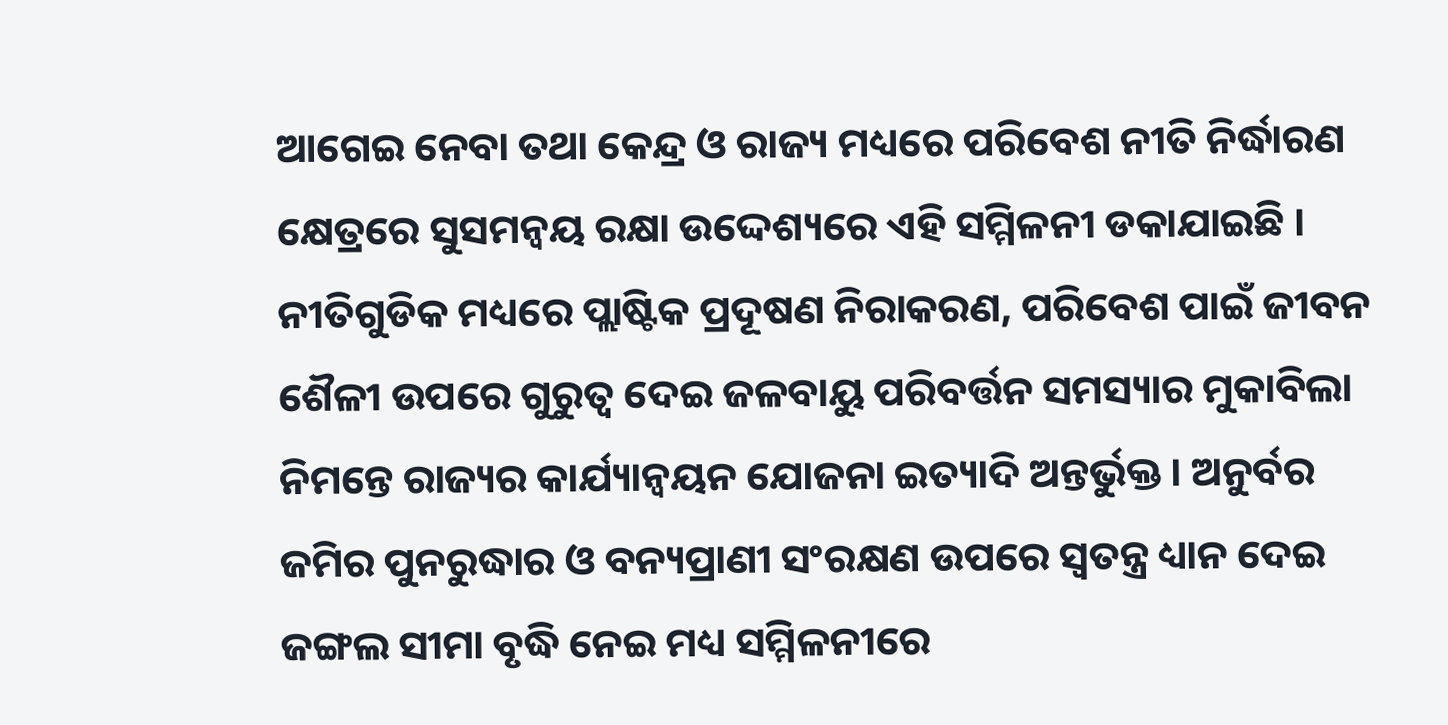ଆଗେଇ ନେବା ତଥା କେନ୍ଦ୍ର ଓ ରାଜ୍ୟ ମଧ୍ୟରେ ପରିବେଶ ନୀତି ନିର୍ଦ୍ଧାରଣ କ୍ଷେତ୍ରରେ ସୁସମନ୍ୱୟ ରକ୍ଷା ଉଦ୍ଦେଶ୍ୟରେ ଏହି ସମ୍ମିଳନୀ ଡକାଯାଇଛି । ନୀତିଗୁଡିକ ମଧ୍ୟରେ ପ୍ଲାଷ୍ଟିକ ପ୍ରଦୂଷଣ ନିରାକରଣ, ପରିବେଶ ପାଇଁ ଜୀବନ ଶୈଳୀ ଉପରେ ଗୁରୁତ୍ୱ ଦେଇ ଜଳବାୟୁ ପରିବର୍ତ୍ତନ ସମସ୍ୟାର ମୁକାବିଲା ନିମନ୍ତେ ରାଜ୍ୟର କାର୍ଯ୍ୟାନ୍ୱୟନ ଯୋଜନା ଇତ୍ୟାଦି ଅନ୍ତର୍ଭୁକ୍ତ । ଅନୁର୍ବର ଜମିର ପୁନରୁଦ୍ଧାର ଓ ବନ୍ୟପ୍ରାଣୀ ସଂରକ୍ଷଣ ଉପରେ ସ୍ୱତନ୍ତ୍ର ଧ୍ୟାନ ଦେଇ ଜଙ୍ଗଲ ସୀମା ବୃଦ୍ଧି ନେଇ ମଧ୍ୟ ସମ୍ମିଳନୀରେ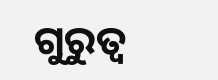ଗୁରୁତ୍ୱ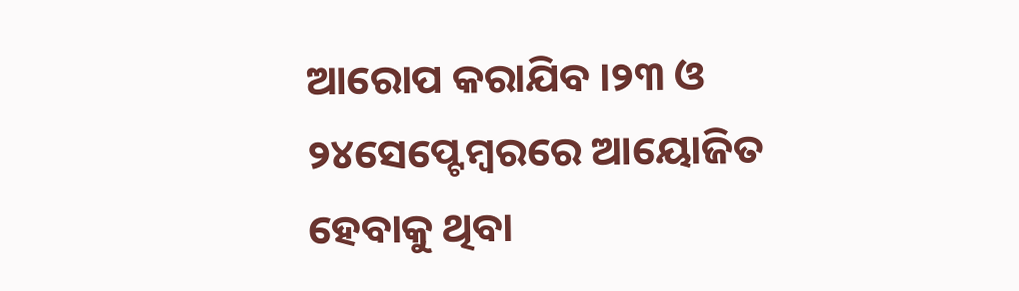ଆରୋପ କରାଯିବ ।୨୩ ଓ ୨୪ସେପ୍ଟେମ୍ବରରେ ଆୟୋଜିତ ହେବାକୁ ଥିବା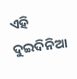ଏହି ଦୁଇଦିନିଆ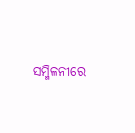ସମ୍ମିଳନୀରେ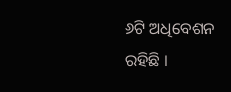୬ଟି ଅଧିବେଶନ ରହିଛି ।